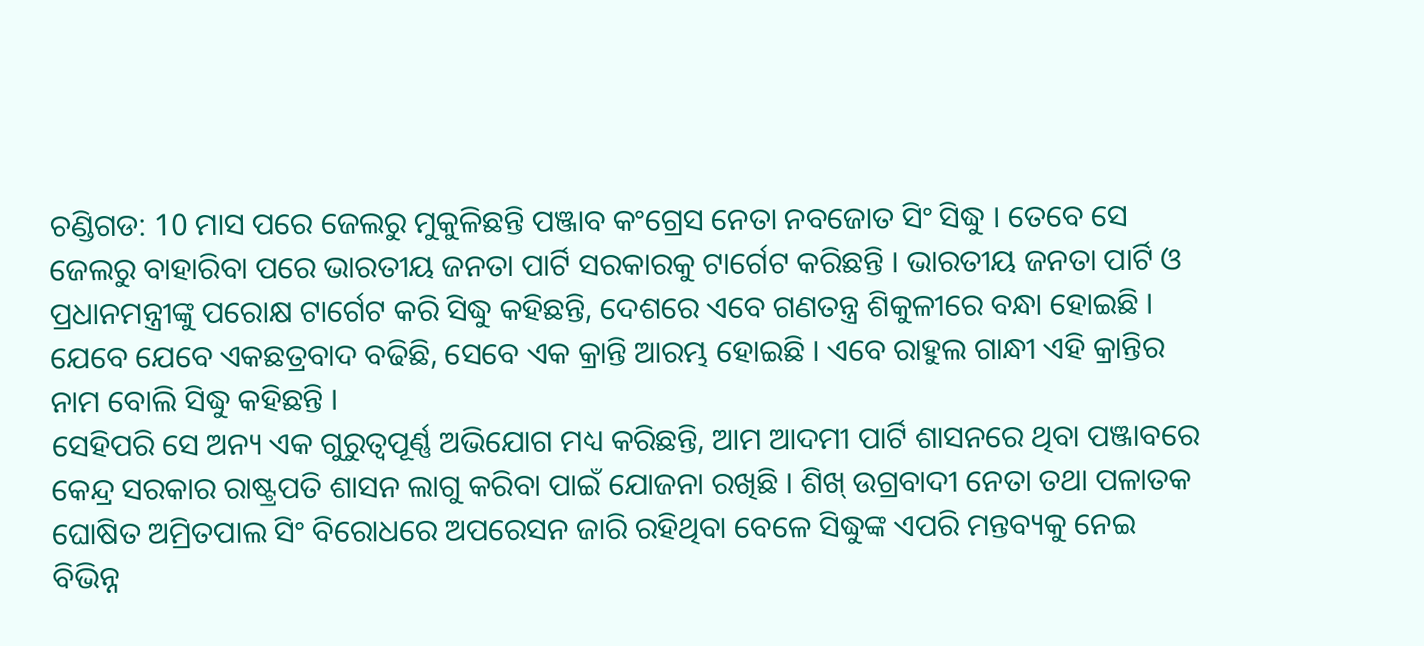ଚଣ୍ଡିଗଡ: 10 ମାସ ପରେ ଜେଲରୁ ମୁକୁଳିଛନ୍ତି ପଞ୍ଜାବ କଂଗ୍ରେସ ନେତା ନବଜୋତ ସିଂ ସିଦ୍ଧୁ । ତେବେ ସେ ଜେଲରୁ ବାହାରିବା ପରେ ଭାରତୀୟ ଜନତା ପାର୍ଟି ସରକାରକୁ ଟାର୍ଗେଟ କରିଛନ୍ତି । ଭାରତୀୟ ଜନତା ପାର୍ଟି ଓ ପ୍ରଧାନମନ୍ତ୍ରୀଙ୍କୁ ପରୋକ୍ଷ ଟାର୍ଗେଟ କରି ସିଦ୍ଧୁ କହିଛନ୍ତି, ଦେଶରେ ଏବେ ଗଣତନ୍ତ୍ର ଶିକୁଳୀରେ ବନ୍ଧା ହୋଇଛି । ଯେବେ ଯେବେ ଏକଛତ୍ରବାଦ ବଢିଛି, ସେବେ ଏକ କ୍ରାନ୍ତି ଆରମ୍ଭ ହୋଇଛି । ଏବେ ରାହୁଲ ଗାନ୍ଧୀ ଏହି କ୍ରାନ୍ତିର ନାମ ବୋଲି ସିଦ୍ଧୁ କହିଛନ୍ତି ।
ସେହିପରି ସେ ଅନ୍ୟ ଏକ ଗୁରୁତ୍ବପୂର୍ଣ୍ଣ ଅଭିଯୋଗ ମଧ୍ୟ କରିଛନ୍ତି, ଆମ ଆଦମୀ ପାର୍ଟି ଶାସନରେ ଥିବା ପଞ୍ଜାବରେ କେନ୍ଦ୍ର ସରକାର ରାଷ୍ଟ୍ରପତି ଶାସନ ଲାଗୁ କରିବା ପାଇଁ ଯୋଜନା ରଖିଛି । ଶିଖ୍ ଉଗ୍ରବାଦୀ ନେତା ତଥା ପଳାତକ ଘୋଷିତ ଅମ୍ରିତପାଲ ସିଂ ବିରୋଧରେ ଅପରେସନ ଜାରି ରହିଥିବା ବେଳେ ସିଦ୍ଧୁଙ୍କ ଏପରି ମନ୍ତବ୍ୟକୁ ନେଇ ବିଭିନ୍ନ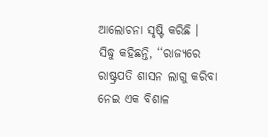ଆଲୋଚନା ସୃଷ୍ଟି କରିଛି ।
ସିଦ୍ଧୁ କହିଛନ୍ତି, ‘‘ରାଜ୍ୟରେ ରାଷ୍ଟ୍ରପତି ଶାସନ ଲାଗୁ କରିବା ନେଇ ଏକ ବିଶାଳ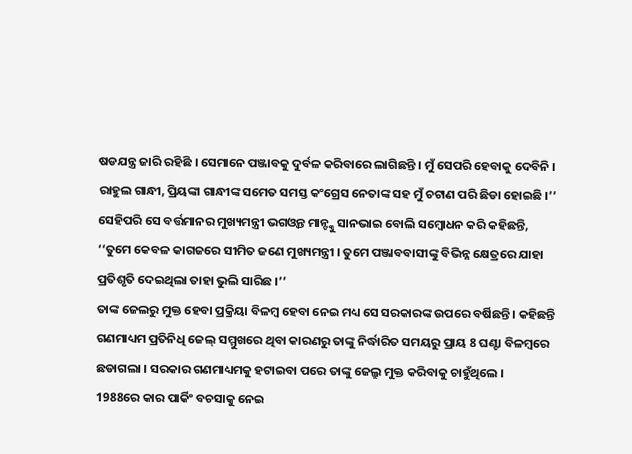ଷଡଯନ୍ତ୍ର ଜାରି ରହିଛି । ସେମାନେ ପଞ୍ଜାବକୁ ଦୁର୍ବଳ କରିବାରେ ଲାଗିଛନ୍ତି । ମୁଁ ସେପରି ହେବାକୁ ଦେବିନି । ରାହୁଲ ଗାନ୍ଧୀ, ପ୍ରିୟଙ୍କା ଗାନ୍ଧୀଙ୍କ ସମେତ ସମସ୍ତ କଂଗ୍ରେସ ନେତାଙ୍କ ସହ ମୁଁ ଚଟାଣ ପରି ଛିଡା ହୋଇଛି ।’’ ସେହିପରି ସେ ବର୍ତ୍ତମାନର ମୁଖ୍ୟମନ୍ତ୍ରୀ ଭଗଓ୍ବନ୍ତ ମାନ୍ଙ୍କୁ ସାନଭାଇ ବୋଲି ସମ୍ବୋଧନ କରି କହିଛନ୍ତି, ‘‘ତୁମେ କେବଳ କାଗଜରେ ସୀମିତ ଜଣେ ମୁଖ୍ୟମନ୍ତ୍ରୀ । ତୁମେ ପଞ୍ଜାବବାସୀଙ୍କୁ ବିଭିନ୍ନ କ୍ଷେତ୍ରରେ ଯାହା ପ୍ରତିଶୃତି ଦେଇଥିଲା ତାହା ଭୁଲି ସାରିଛ ।’’
ତାଙ୍କ ଜେଲରୁ ମୁକ୍ତ ହେବା ପ୍ରକ୍ରିୟା ବିଳମ୍ବ ହେବା ନେଇ ମଧ୍ୟ ସେ ସରକାରଙ୍କ ଉପରେ ବର୍ଷିଛନ୍ତି । କହିଛନ୍ତି ଗଣମାଧ୍ୟମ ପ୍ରତିନିଧି ଜେଲ୍ ସମ୍ମୁଖରେ ଥିବା କାରଣରୁ ତାଙ୍କୁ ନିର୍ଦ୍ଧାରିତ ସମୟରୁ ପ୍ରାୟ 8 ଘଣ୍ଟା ବିଳମ୍ବରେ ଛଡାଗଲା । ସରକାର ଗଣମାଧ୍ୟମକୁ ହଟାଇବା ପରେ ତାଙ୍କୁ ଜେଲ୍ରୁ ମୁକ୍ତ କରିବାକୁ ଚାହୁଁଥିଲେ ।
1988ରେ କାର ପାର୍କିଂ ବଚସାକୁ ନେଇ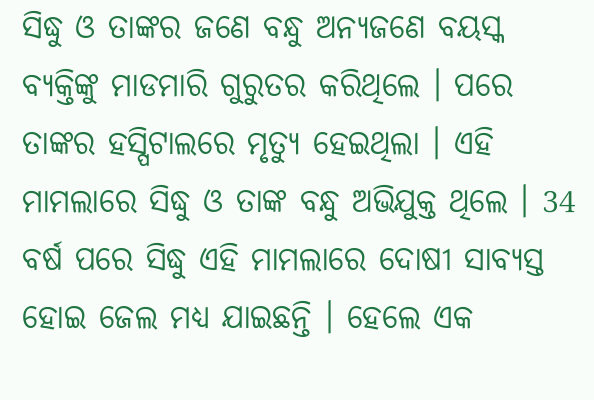ସିଦ୍ଧୁ ଓ ତାଙ୍କର ଜଣେ ବନ୍ଧୁ ଅନ୍ୟଜଣେ ବୟସ୍କ ବ୍ୟକ୍ତିଙ୍କୁ ମାଡମାରି ଗୁରୁତର କରିଥିଲେ । ପରେ ତାଙ୍କର ହସ୍ପିଟାଲରେ ମୃତ୍ୟୁ ହେଇଥିଲା । ଏହି ମାମଲାରେ ସିଦ୍ଧୁ ଓ ତାଙ୍କ ବନ୍ଧୁ ଅଭିଯୁକ୍ତ ଥିଲେ । 34 ବର୍ଷ ପରେ ସିଦ୍ଧୁ ଏହି ମାମଲାରେ ଦୋଷୀ ସାବ୍ୟସ୍ତ ହୋଇ ଜେଲ ମଧ୍ୟ ଯାଇଛନ୍ତି । ହେଲେ ଏକ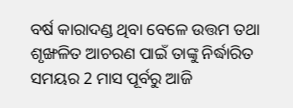ବର୍ଷ କାରାଦଣ୍ଡ ଥିବା ବେଳେ ଉତ୍ତମ ତଥା ଶୃଙ୍ଖଳିତ ଆଚରଣ ପାଇଁ ତାଙ୍କୁ ନିର୍ଦ୍ଧାରିତ ସମୟର 2 ମାସ ପୂର୍ବରୁ ଆଜି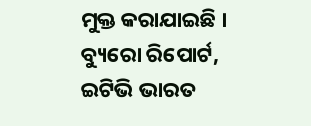ମୁକ୍ତ କରାଯାଇଛି ।
ବ୍ୟୁରୋ ରିପୋର୍ଟ, ଇଟିଭି ଭାରତ